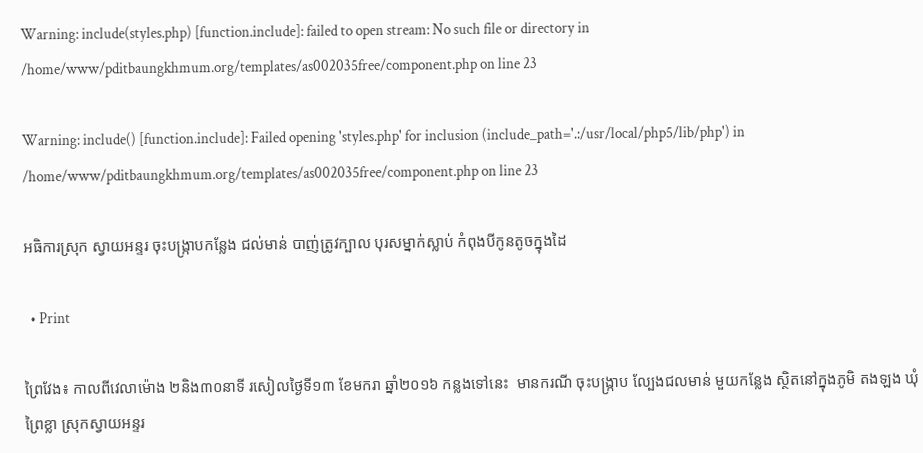Warning: include(styles.php) [function.include]: failed to open stream: No such file or directory in /home/www/pditbaungkhmum.org/templates/as002035free/component.php on line 23

Warning: include() [function.include]: Failed opening 'styles.php' for inclusion (include_path='.:/usr/local/php5/lib/php') in /home/www/pditbaungkhmum.org/templates/as002035free/component.php on line 23

អធិការស្រុក ស្វាយអន្ទរ ចុះបង្ក្រាបកន្លែង ជល់មាន់ បាញ់ត្រូវក្បាល បុរសម្នាក់ស្លាប់ កំពុងបីកូនតូចក្នុងដៃ

  • Print

ព្រៃវែង៖ កាលពីវេលាម៉ោង ២និង៣០នាទី រសៀលថ្ងៃទី១៣ ខែមករា ឆ្នាំ២០១៦ កន្លងទៅនេះ  មានករណី ចុះបង្រ្កាប ល្បែងជលមាន់ មួយកន្លែង ស្ថិតនៅក្នុងភូមិ តងឡង ឃុំព្រៃខ្លា ស្រុកស្វាយអន្ទរ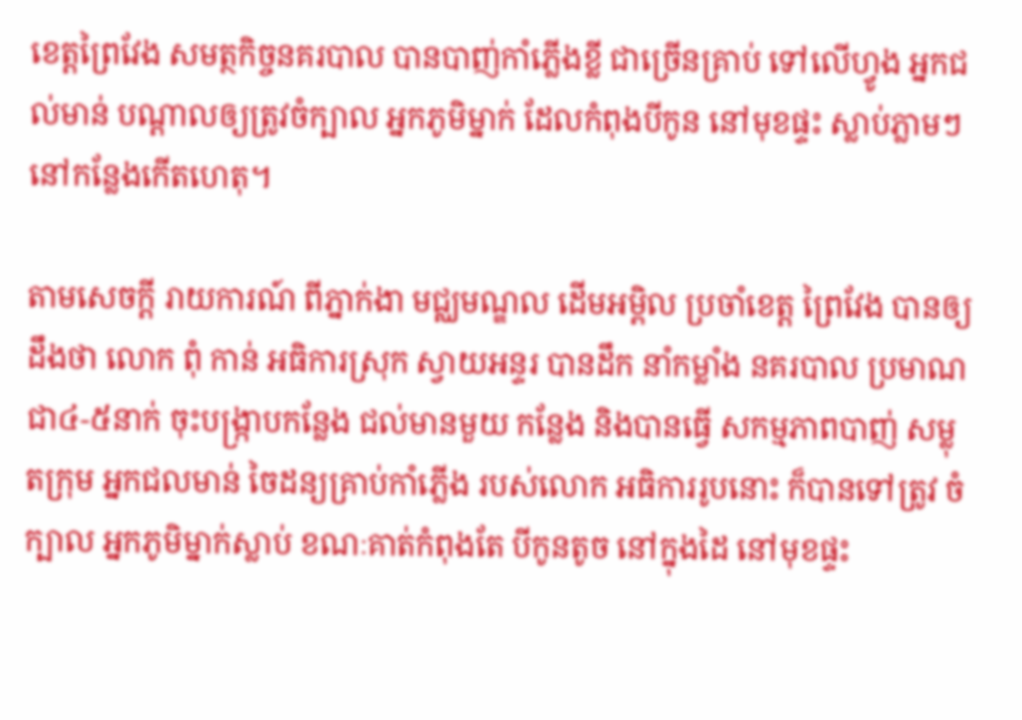ខេត្តព្រៃវែង សមត្ថកិច្ចនគរបាល បានបាញ់កាំភ្លើងខ្លី ជាច្រើនគ្រាប់ ទៅលើហ្វូង អ្នកជល់មាន់ បណ្តាលឲ្យត្រូវចំក្បាល អ្នកភូមិម្នាក់ ដែលកំពុងបីកូន នៅមុខផ្ទះ ស្លាប់ភ្លាមៗ នៅកន្លែងកើតហេតុ។

តាមសេចក្តី រាយការណ៍ ពីភ្នាក់ងា មជ្ឈមណ្ឌល ដើមអម្ពិល ប្រចាំខេត្ត ព្រៃវែង បានឲ្យដឹងថា លោក ពុំ កាន់ អធិការស្រុក ស្វាយអន្ទរ បានដឹក នាំកម្លាំង នគរបាល ប្រមាណជា៤-៥នាក់ ចុះបង្រ្កាបកន្លែង ជល់មានមួយ កន្លែង និងបានធ្វើ សកម្មភាពបាញ់ សម្លុតក្រុម អ្នកជលមាន់ ចៃដន្យគ្រាប់កាំភ្លើង របស់លោក អធិការរូបនោះ ក៏បានទៅត្រូវ ចំក្បាល អ្នកភូមិម្នាក់ស្លាប់ ខណៈគាត់កំពុងតែ បីកូនតូច នៅក្នុងដៃ នៅមុខផ្ទះ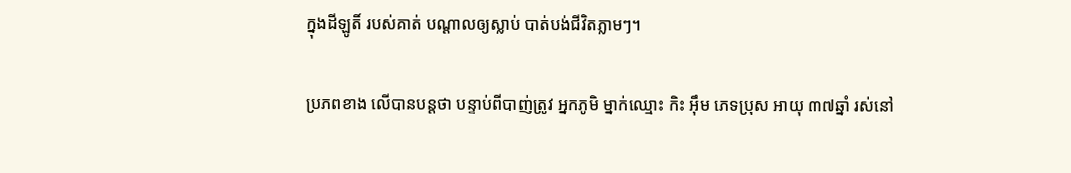ក្នុងដីឡូតិ៍ របស់គាត់ បណ្តាលឲ្យស្លាប់ បាត់បង់ជីវិតភ្លាមៗ។

ប្រភពខាង លើបានបន្តថា បន្ទាប់ពីបាញ់ត្រូវ អ្នកភូមិ ម្នាក់ឈ្មោះ កិះ អ៊ឹម ភេទប្រុស អាយុ ៣៧ឆ្នាំ រស់នៅ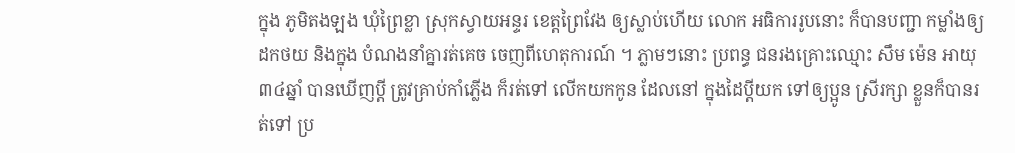ក្នុង ភូមិតងឡង ឃុំព្រៃខ្លា ស្រុកស្វាយអន្ទរ ខេត្តព្រៃវែង ឲ្យស្លាប់ហើយ លោក អធិការរូបនោះ ក៏បានបញ្ជា កម្លាំងឲ្យដកថយ និងក្នុង បំណងនាំគ្នារត់គេច ចេញពីហេតុការណ៍ ។ ភ្លាមៗនោះ ប្រពន្ធ ជនរងគ្រោះឈ្មោះ សឹម ម៉េន អាយុ៣៤ឆ្នាំ បានឃើញប្តី ត្រូវគ្រាប់កាំភ្លើង ក៏រត់ទៅ លើកយកកូន ដែលនៅ ក្នុងដៃប្តីយក ទៅឲ្យប្អូន ស្រីរក្សា ខ្លួនក៏បានរត់ទៅ ប្រ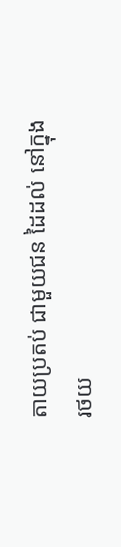តាយប្រតប់ ជាមួយជន ដៃដល់ នៅក្នុងរថយ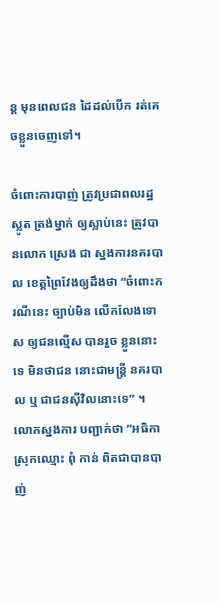ន្ត មុនពេលជន ដៃដល់បើក រត់គេចខ្លួនចេញទៅ។

ចំពោះការបាញ់ ត្រូវប្រជាពលរដ្ឋស្លូត ត្រង់ម្នាក់ ឲ្យស្លាប់នេះ ត្រូវបានលោក ស្រេង ជា ស្នងការនគរបាល ខេត្តព្រៃវែងឲ្យដឹងថា “ចំពោះករណីនេះ ច្បាប់មិន លើកលែងទោស ឲ្យជនល្មើស បានរួច ខ្លួននោះទេ មិនថាជន នោះជាមន្រ្តី នគរបាល ឬ ជាជនស៊ីវិលនោះទេ” ។ លោកស្នងការ បញ្ជាក់ថា ”អធិកាស្រុកឈ្មោះ ពុំ កាន់ ពិតជាបានបាញ់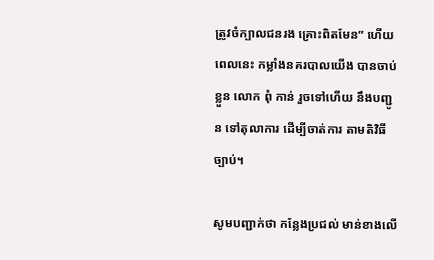ត្រូវចំក្បាលជនរង គ្រោះពិតមែន” ហើយពេលនេះ កម្លាំងនគរបាលយើង បានចាប់ខ្លួន លោក ពុំ កាន់ រួចទៅហើយ នឹងបញ្ជូន ទៅតុលាការ ដើម្បីចាត់ការ តាមតិវិធីច្បាប់។

សូមបញ្ជាក់ថា កន្លែងប្រជល់ មាន់ខាងលើ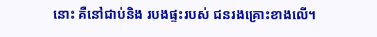នោះ គឺនៅជាប់និង របងផ្ទះរបស់ ជនរងគ្រោះខាងលើ។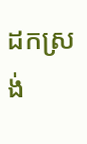ដកស្រង់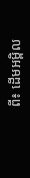ពី៖ ដើមអម្ពិល